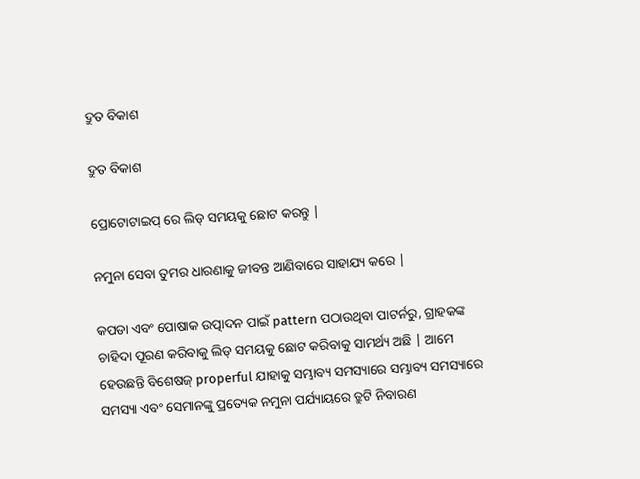ଦ୍ରୁତ ବିକାଶ

ଦ୍ରୁତ ବିକାଶ

ପ୍ରୋଟୋଟାଇପ୍ ରେ ଲିଡ୍ ସମୟକୁ ଛୋଟ କରନ୍ତୁ |

ନମୁନା ସେବା ତୁମର ଧାରଣାକୁ ଜୀବନ୍ତ ଆଣିବାରେ ସାହାଯ୍ୟ କରେ |

କପଡା ଏବଂ ପୋଷାକ ଉତ୍ପାଦନ ପାଇଁ pattern ପଠାଉଥିବା ପାଟର୍ନରୁ, ଗ୍ରାହକଙ୍କ ଚାହିଦା ପୂରଣ କରିବାକୁ ଲିଡ୍ ସମୟକୁ ଛୋଟ କରିବାକୁ ସାମର୍ଥ୍ୟ ଅଛି | ଆମେ ହେଉଛନ୍ତି ବିଶେଷଜ୍ properful ଯାହାକୁ ସମ୍ଭାବ୍ୟ ସମସ୍ୟାରେ ସମ୍ଭାବ୍ୟ ସମସ୍ୟାରେ ସମସ୍ୟା ଏବଂ ସେମାନଙ୍କୁ ପ୍ରତ୍ୟେକ ନମୁନା ପର୍ଯ୍ୟାୟରେ ତ୍ରୁଟି ନିବାରଣ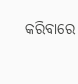କରିବାରେ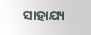ସାହାଯ୍ୟ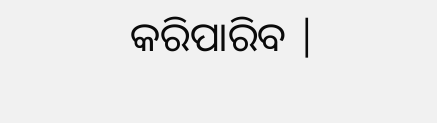କରିପାରିବ |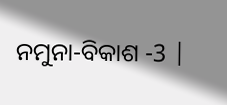ନମୁନା-ବିକାଶ -3 |